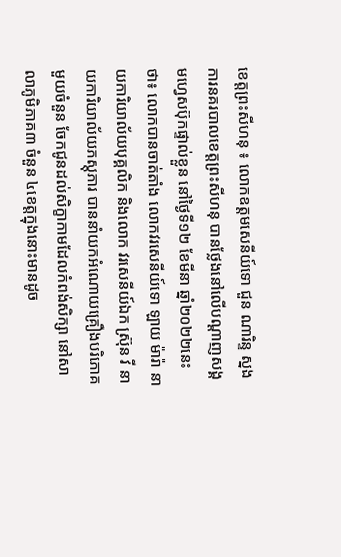ខេត្តព្រះសីហនុ ៖ លោកឧត្តមសេនីយ៍ទោ ជួន ណារិន្ទ ស្នងការនគរបាលខេត្តព្រះសីហនុ បានថ្លែងនៅលេីបណ្ដាញសង្គមហ្វេសប៊ុកផ្ទាល់ខ្លួន នៅថ្ងៃទី១២ ខែមីនា ឆ្នាំ២០២២នេះថា៖ លោកបានចាត់តាំង លោកវរសេនីយ៍ទោ ឡាយ ម៉ារ៉ា នាយការិយាល័យបុគ្គលិក និងលោក វរសេនីយ៍ឯក ស្រ៊ុន វី នាយការិយាល័យភស្ដុភារ បាននាំយកអំណោយគ្រឿងបរិភោគមួយចំនួន ចែកជូនដល់សិក្ខាកាមដែលកំពង់សិក្សា នៅសាលាភូមិភាគ៣ ចំនួន ៤ខេត្តក្នុងនោះមានដូច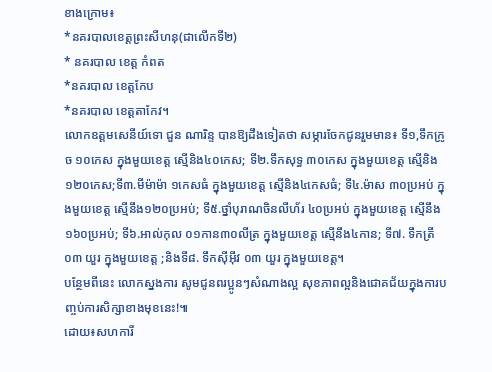ខាងក្រោម៖
*នគរបាលខេត្តព្រះសីហនុ(ជាលេីកទី២)
* នគរបាល ខេត្ត កំពត
*នគរបាល ខេត្តកែប
*នគរបាល ខេត្តតាកែវ។
លោកឧត្តមសេនីយ៍ទោ ជួន ណារិន្ទ បានឱ្យដឹងទៀតថា សម្ភារចែកជូនរួមមាន៖ ទី១,ទឹកក្រូច ១០កេស ក្នុងមួយខេត្ត ស្មេីនិង៤០កេស; ទី២.ទឹកសុទ្ធ ៣០កេស ក្នុងមួយខេត្ត ស្មេីនិង១២០កេស;ទី៣.មីម៉ាម៉ា ១កេសធំ ក្នុងមួយខេត្ត ស្មេីនិង៤កេសធំ; ទី៤.ម៉ាស ៣០ប្រអប់ ក្នុងមួយខេត្ត ស្មើនឹង១២០ប្រអប់; ទី៥.ថ្នាំបុរាណចិនលីហ័រ ៤០ប្រអប់ ក្នុងមួយខេត្ត ស្មើនឹង១៦០ប្រអប់; ទី៦.អាល់កុល ០១កាន៣០លីត្រ ក្នុងមួយខេត្ត ស្មើនឹង៤កាន; ទី៧. ទឹកត្រី ០៣ យួរ ក្នុងមួយខេត្ត ;និងទី៨. ទឹកស៊ីអ៊ីវ ០៣ យួរ ក្នុងមួយខេត្ត។
បន្ថែមពីនេះ លោកស្នងការ សូមជូនពរប្អូនៗសំណាងល្អ សុខភាពល្អនិងជោគជ័យក្នុងការបញ្ចប់ការសិក្សាខាងមុខនេះ!៕
ដោយ៖សហការី